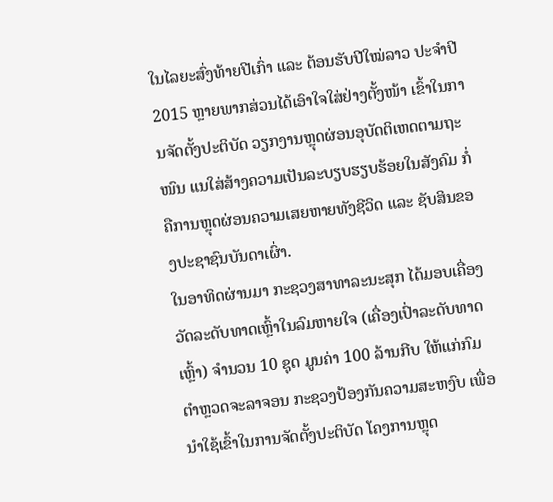ໃນໄລຍະສົ່ງທ້າຍປີເກົ່າ ແລະ ຕ້ອນຮັບປີໃໝ່ລາວ ປະຈຳປີ 2015 ຫຼາຍພາກສ່ວນໄດ້ເອົາໃຈໃສ່ຢ່າງຕັ້ງໜ້າ ເຂົ້າໃນການຈັດຕັ້ງປະຕິບັດ ວຽກງານຫຼຸດຜ່ອນອຸບັດຕິເຫດຕາມຖະໜົນ ແນໃສ່ສ້າງຄວາມເປັນລະບຽບຮຽບຮ້ອຍໃນສັງຄົມ ກໍ່ຄືການຫຼຸດຜ່ອນຄວາມເສຍຫາຍທັງຊີວິດ ແລະ ຊັບສິນຂອງປະຊາຊົນບັນດາເຜົ່າ.
ໃນອາທິດຜ່ານມາ ກະຊວງສາທາລະນະສຸກ ໄດ້ມອບເຄື່ອງວັດລະດັບທາດເຫຼົ້າໃນລົມຫາຍໃຈ (ເຄື່ອງເປົ່າລະດັບທາດເຫຼົ້າ) ຈຳນວນ 10 ຊຸດ ມູນຄ່າ 100 ລ້ານກີບ ໃຫ້ແກ່ກົມຕຳຫຼວດຈະລາຈອນ ກະຊວງປ້ອງກັນຄວາມສະຫງົບ ເພື່ອນຳໃຊ້ເຂົ້າໃນການຈັດຕັ້ງປະຕິບັດ ໂຄງການຫຼຸດ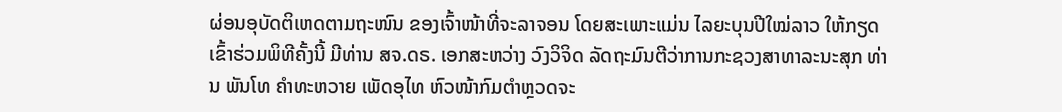ຜ່ອນອຸບັດຕິເຫດຕາມຖະໜົນ ຂອງເຈົ້າໜ້າທີ່ຈະລາຈອນ ໂດຍສະເພາະແມ່ນ ໄລຍະບຸນປີໃໝ່ລາວ ໃຫ້ກຽດເຂົ້າຮ່ວມພິທີຄັ້ງນີ້ ມີທ່ານ ສຈ.ດຣ. ເອກສະຫວ່າງ ວົງວິຈິດ ລັດຖະມົນຕີວ່າການກະຊວງສາທາລະນະສຸກ ທ່ານ ພັນໂທ ຄຳທະຫວາຍ ເພັດອຸໄທ ຫົວໜ້າກົມຕຳຫຼວດຈະ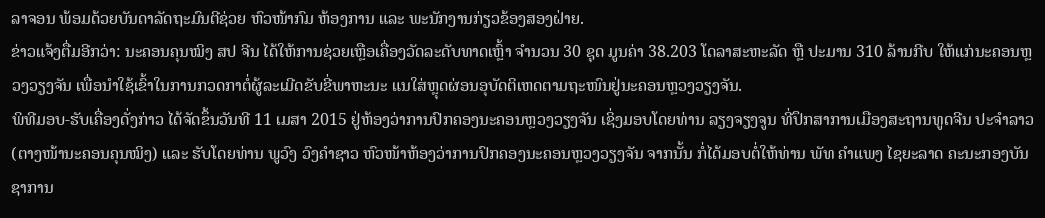ລາຈອນ ພ້ອມດ້ວຍບັນດາລັດຖະມົນຕີຊ່ວຍ ຫົວໜ້າກົມ ຫ້ອງການ ແລະ ພະນັກງານກ່ຽວຂ້ອງສອງຝ່າຍ.
ຂ່າວແຈ້ງຕື່ມອີກວ່າ: ນະຄອນຄຸນໝິງ ສປ ຈີນ ໄດ້ໃຫ້ການຊ່ວຍເຫຼືອເຄື່ອງວັດລະດັບທາດເຫຼົ້າ ຈຳນວນ 30 ຊຸດ ມູນຄ່າ 38.203 ໂດລາສະຫະລັດ ຫຼື ປະມານ 310 ລ້ານກີບ ໃຫ້ແກ່ນະຄອນຫຼວງວຽງຈັນ ເພື່ອນຳໃຊ້ເຂົ້າໃນການກວດກາຕໍ່ຜູ້ລະເມີດຂັບຂີ່ພາຫະນະ ແນໃສ່ຫຼຸດຜ່ອນອຸບັດຕິເຫດຕາມຖະໜົນຢູ່ນະຄອນຫຼວງວຽງຈັນ.
ພິທີມອບ-ຮັບເຄື່ອງດັ່ງກ່າວ ໄດ້ຈັດຂຶ້ນວັນທີ 11 ເມສາ 2015 ຢູ່ຫ້ອງວ່າການປົກຄອງນະຄອນຫຼວງວຽງຈັນ ເຊິ່ງມອບໂດຍທ່ານ ລຽງຈຽງຈູນ ທີ່ປຶກສາການເມືອງສະຖານທູດຈີນ ປະຈຳລາວ (ຕາງໜ້ານະຄອນຄຸນໝິງ) ແລະ ຮັບໂດຍທ່ານ ພູວົງ ວົງຄຳຊາວ ຫົວໜ້າຫ້ອງວ່າການປົກຄອງນະຄອນຫຼວງວຽງຈັນ ຈາກນັ້ນ ກໍ່ໄດ້ມອບຕໍ່ໃຫ້ທ່ານ ພັທ ຄຳແພງ ໄຊຍະລາດ ຄະນະກອງບັນຊາການ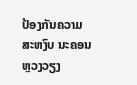ປ້ອງກັນຄວາມສະຫງົບ ນະຄອນຫຼວງວຽງ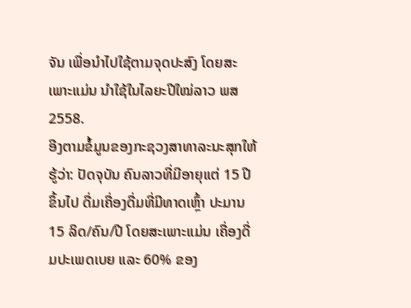ຈັນ ເພື່ອນຳໄປໃຊ້ຕາມຈຸດປະສົງ ໂດຍສະເພາະແມ່ນ ນຳໃຊ້ໃນໄລຍະປີໃໝ່ລາວ ພສ 2558.
ອີງຕາມຂໍ້ມູນຂອງກະຊວງສາທາລະນະສຸກໃຫ້ຮູ້ວ່າ: ປັດຈຸບັນ ຄົນລາວທີ່ມີອາຍຸແຕ່ 15 ປີຂຶ້ນໄປ ດື່ມເຄື່ອງດື່ມທີ່ມີທາດເຫຼົ້າ ປະມານ 15 ລິດ/ຄົນ/ປີ ໂດຍສະເພາະແມ່ນ ເຄື່ອງດື່ມປະເພດເບຍ ແລະ 60% ຂອງ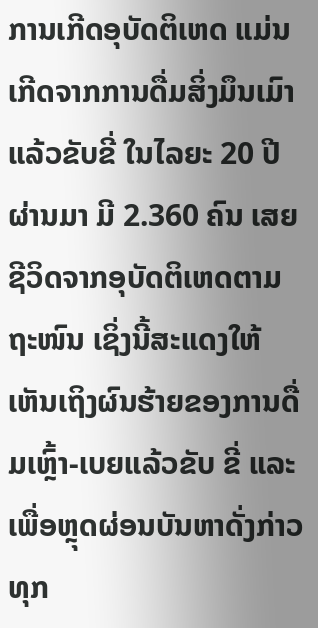ການເກີດອຸບັດຕິເຫດ ແມ່ນເກີດຈາກການດື່ມສິ່ງມຶນເມົາແລ້ວຂັບຂີ່ ໃນໄລຍະ 20 ປີຜ່ານມາ ມີ 2.360 ຄົນ ເສຍຊີວິດຈາກອຸບັດຕິເຫດຕາມຖະໜົນ ເຊິ່ງນີ້ສະແດງໃຫ້ເຫັນເຖິງຜົນຮ້າຍຂອງການດື່ມເຫຼົ້າ-ເບຍແລ້ວຂັບ ຂີ່ ແລະ ເພື່ອຫຼຸດຜ່ອນບັນຫາດັ່ງກ່າວ ທຸກ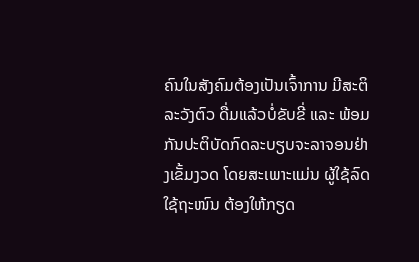ຄົນໃນສັງຄົມຕ້ອງເປັນເຈົ້າການ ມີສະຕິລະວັງຕົວ ດື່ມແລ້ວບໍ່ຂັບຂີ່ ແລະ ພ້ອມກັນປະຕິບັດກົດລະບຽບຈະລາຈອນຢ່າງເຂັ້ມງວດ ໂດຍສະເພາະແມ່ນ ຜູ້ໃຊ້ລົດໃຊ້ຖະໜົນ ຕ້ອງໃຫ້ກຽດ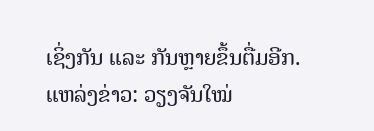ເຊິ່ງກັນ ແລະ ກັນຫຼາຍຂຶ້ນຕື່ມອີກ.
ແຫລ່ງຂ່າວ: ວຽງຈັນໃໝ່